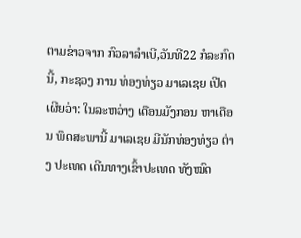ຕາມຂ່າວຈາກ ກົວລາລຳເບີ,ວັນທີ22 ກໍລະກົດນີ້, ກະຊວງ ການ ທ່ອງທ່ຽວ ມາເລເຊຍ ເປີດເຜີຍວ່າ: ໃນລະຫວ່າງ ເດືອນມັງກອນ ຫາເດືອນ ພຶດສະພານີ້ ມາເລເຊຍ ມີນັກທ່ອງທ່ຽວ ຕ່າງ ປະເທດ ເດີນທາງເຂົ້າປະເທດ ທັງໝົດ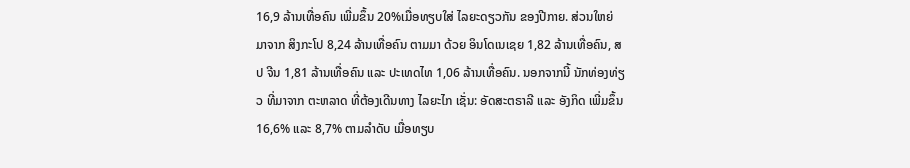16,9 ລ້ານເທື່ອຄົນ ເພີ່ມຂຶ້ນ 20%ເມື່ອທຽບໃສ່ ໄລຍະດຽວກັນ ຂອງປີກາຍ. ສ່ວນໃຫຍ່ ມາຈາກ ສິງກະໂປ 8,24 ລ້ານເທື່ອຄົນ ຕາມມາ ດ້ວຍ ອິນໂດເນເຊຍ 1,82 ລ້ານເທື່ອຄົນ, ສປ ຈີນ 1,81 ລ້ານເທື່ອຄົນ ແລະ ປະເທດໄທ 1,06 ລ້ານເທື່ອຄົນ. ນອກຈາກນີ້ ນັກທ່ອງທ່ຽວ ທີ່ມາຈາກ ຕະຫລາດ ທີ່ຕ້ອງເດີນທາງ ໄລຍະໄກ ເຊັ່ນ: ອັດສະຕຣາລີ ແລະ ອັງກິດ ເພີ່ມຂຶ້ນ 16,6% ແລະ 8,7% ຕາມລຳດັບ ເມື່ອທຽບ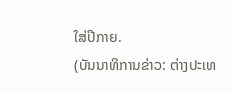ໃສ່ປີກາຍ.
(ບັນນາທິການຂ່າວ: ຕ່າງປະເທ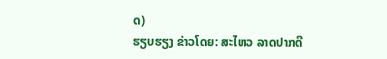ດ)
ຮຽບຮຽງ ຂ່າວໂດຍ: ສະໄຫວ ລາດປາກດີ